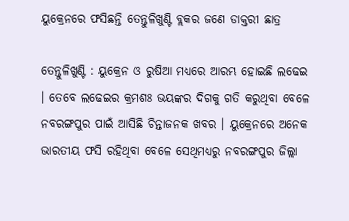ୟୁକ୍ରେନରେ ଫସିଛନ୍ତି ତେନ୍ତୁଳିଖୁଣ୍ଟି ବ୍ଲକର ଜଣେ ଡାକ୍ତରୀ ଛାତ୍ର

ତେନ୍ତୁଳିଖୁଣ୍ଟି : ୟୁକ୍ରେନ ଓ ରୁଷିଆ ମଧ୍ୟରେ ଆରମ୍ଭ ହୋଇଛି ଲଢେଇ । ତେବେ ଲଢେଇର କ୍ରମଶଃ ଭୟଙ୍କର ଦିଗକୁ ଗତି କରୁଥିବା ବେଳେ ନବରଙ୍ଗପୁର ପାଇଁ ଆସିଛି ଚିନ୍ତାଜନକ ଖବର । ୟୁକ୍ରେନରେ ଅନେକ ଭାରତୀୟ ଫସି ରହିଥିବା ବେଳେ ସେଥିମଧ୍ୟରୁ ନବରଙ୍ଗପୁର ଜିଲ୍ଲା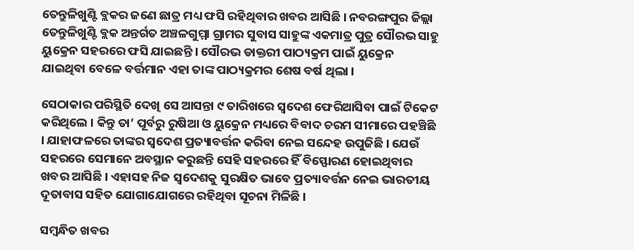ତେନ୍ତୁଳିଖୁଣ୍ଟି ବ୍ଲକର ଜଣେ ଛାତ୍ର ମଧ୍ୟ ଫସି ରହିଥିବାର ଖବର ଆସିଛି । ନବରଙ୍ଗପୁର ଜିଲ୍ଲା ତେନ୍ତୁଳିଖୁଣ୍ଟି ବ୍ଲକ ଅନ୍ତର୍ଗତ ଅଞ୍ଚଳଗୁମ୍ମା ଗ୍ରାମର ସୁବାସ ସାହୁଙ୍କ ଏକମାତ୍ର ପୁତ୍ର ସୌରଭ ସାହୁ ୟୁକ୍ରେନ ସହରରେ ଫସି ଯାଇଛନ୍ତି । ସୌରଭ ଡାକ୍ତରୀ ପାଠ୍ୟକ୍ରମ ପାଇଁ ୟୁକ୍ରେନ ଯାଇଥିବା ବେଳେ ବର୍ତ୍ତମାନ ଏହା ତାଙ୍କ ପାଠ୍ୟକ୍ରମର ଶେଷ ବର୍ଷ ଥିଲା ।

ସେଠାକାର ପରିସ୍ଥିତି ଦେଖି ସେ ଆସନ୍ତା ୯ ତାରିଖରେ ସ୍ବଦେଶ ଫେରିଆସିବା ପାଇଁ ଟିକେଟ କରିଥିଲେ । କିନ୍ତୁ ତା’ ପୂର୍ବରୁ ରୁଷିଆ ଓ ୟୁକ୍ରେନ ମଧ୍ୟରେ ବିବାଦ ଚରମ ସୀମାରେ ପହଞ୍ଚିଛି । ଯାହାଫଳରେ ତାଙ୍କର ସ୍ବଦେଶ ପ୍ରତ୍ୟାବର୍ତ୍ତନ କରିବା ନେଇ ସନ୍ଦେହ ଉପୁଜିଛି । ଯେଉଁ ସହରରେ ସେମାନେ ଅବସ୍ଥାନ କରୁଛନ୍ତି ସେହି ସହରରେ ହିଁ ବିସ୍ଫୋରଣ ହୋଇଥିବାର ଖବର ଆସିଛି । ଏହାସହ ନିଜ ସ୍ବଦେଶକୁ ସୁରକ୍ଷିତ ଭାବେ ପ୍ରତ୍ୟାବର୍ତ୍ତନ ନେଇ ଭାରତୀୟ ଦୂତାବାସ ସହିତ ଯୋଗାଯୋଗରେ ରହିଥିବା ସୂଚନା ମିଳିଛି ।

ସମ୍ବନ୍ଧିତ ଖବର